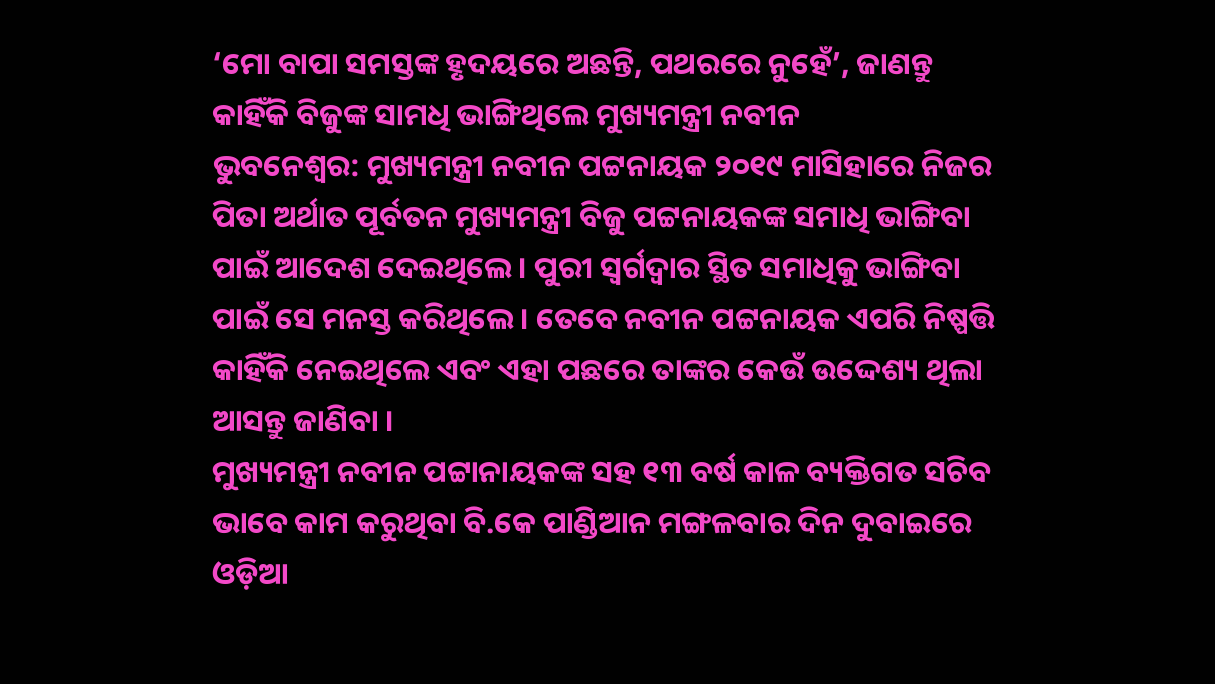‘ମୋ ବାପା ସମସ୍ତଙ୍କ ହୃଦୟରେ ଅଛନ୍ତି, ପଥରରେ ନୁହେଁ’, ଜାଣନ୍ତୁ କାହିଁକି ବିଜୁଙ୍କ ସାମଧି ଭାଙ୍ଗିଥିଲେ ମୁଖ୍ୟମନ୍ତ୍ରୀ ନବୀନ
ଭୁବନେଶ୍ୱର: ମୁଖ୍ୟମନ୍ତ୍ରୀ ନବୀନ ପଟ୍ଟନାୟକ ୨୦୧୯ ମାସିହାରେ ନିଜର ପିତା ଅର୍ଥାତ ପୂର୍ବତନ ମୁଖ୍ୟମନ୍ତ୍ରୀ ବିଜୁ ପଟ୍ଟନାୟକଙ୍କ ସମାଧି ଭାଙ୍ଗିବା ପାଇଁ ଆଦେଶ ଦେଇଥିଲେ । ପୁରୀ ସ୍ୱର୍ଗଦ୍ୱାର ସ୍ଥିତ ସମାଧିକୁ ଭାଙ୍ଗିବା ପାଇଁ ସେ ମନସ୍ତ କରିଥିଲେ । ତେବେ ନବୀନ ପଟ୍ଟନାୟକ ଏପରି ନିଷ୍ପତ୍ତି କାହିଁକି ନେଇଥିଲେ ଏବଂ ଏହା ପଛରେ ତାଙ୍କର କେଉଁ ଉଦ୍ଦେଶ୍ୟ ଥିଲା ଆସନ୍ତୁ ଜାଣିବା ।
ମୁଖ୍ୟମନ୍ତ୍ରୀ ନବୀନ ପଟ୍ଟାନାୟକଙ୍କ ସହ ୧୩ ବର୍ଷ କାଳ ବ୍ୟକ୍ତିଗତ ସଚିବ ଭାବେ କାମ କରୁଥିବା ବି.କେ ପାଣ୍ଡିଆନ ମଙ୍ଗଳବାର ଦିନ ଦୁବାଇରେ ଓଡ଼ିଆ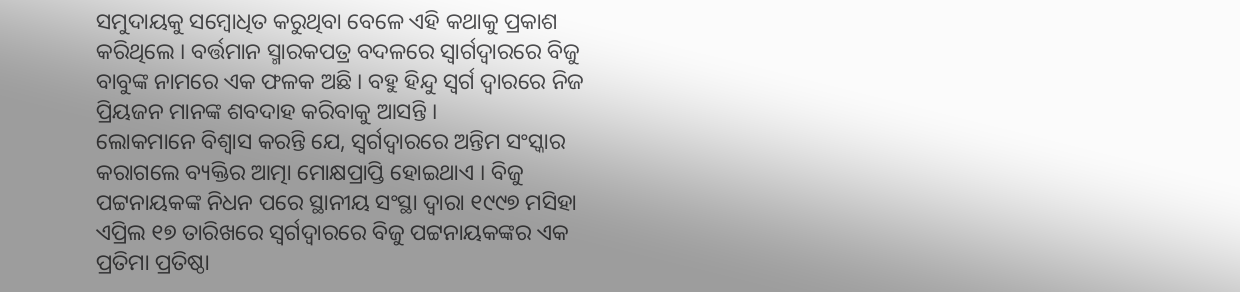ସମୁଦାୟକୁ ସମ୍ବୋଧିତ କରୁଥିବା ବେଳେ ଏହି କଥାକୁ ପ୍ରକାଶ କରିଥିଲେ । ବର୍ତ୍ତମାନ ସ୍ମାରକପତ୍ର ବଦଳରେ ସ୍ୱାର୍ଗଦ୍ୱାରରେ ବିଜୁ ବାବୁଙ୍କ ନାମରେ ଏକ ଫଳକ ଅଛି । ବହୁ ହିନ୍ଦୁ ସ୍ୱର୍ଗ ଦ୍ୱାରରେ ନିଜ ପ୍ରିୟଜନ ମାନଙ୍କ ଶବଦାହ କରିବାକୁ ଆସନ୍ତି ।
ଲୋକମାନେ ବିଶ୍ୱାସ କରନ୍ତି ଯେ, ସ୍ୱର୍ଗଦ୍ୱାରରେ ଅନ୍ତିମ ସଂସ୍କାର କରାଗଲେ ବ୍ୟକ୍ତିର ଆତ୍ମା ମୋକ୍ଷପ୍ରାପ୍ତି ହୋଇଥାଏ । ବିଜୁ ପଟ୍ଟନାୟକଙ୍କ ନିଧନ ପରେ ସ୍ଥାନୀୟ ସଂସ୍ଥା ଦ୍ୱାରା ୧୯୯୭ ମସିହା ଏପ୍ରିଲ ୧୭ ତାରିଖରେ ସ୍ୱର୍ଗଦ୍ୱାରରେ ବିଜୁ ପଟ୍ଟନାୟକଙ୍କର ଏକ ପ୍ରତିମା ପ୍ରତିଷ୍ଠା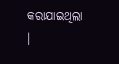କରାଯାଇଥିଲା ।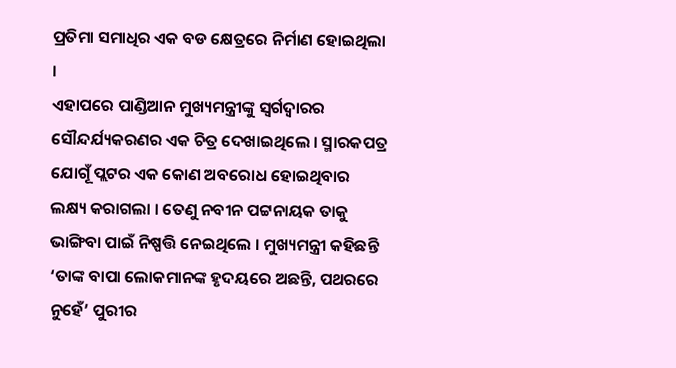ପ୍ରତିମା ସମାଧିର ଏକ ବଡ କ୍ଷେତ୍ରରେ ନିର୍ମାଣ ହୋଇଥିଲା ।
ଏହାପରେ ପାଣ୍ଡିଆନ ମୁଖ୍ୟମନ୍ତ୍ରୀଙ୍କୁ ସ୍ୱର୍ଗଦ୍ୱାରର ସୌନ୍ଦର୍ଯ୍ୟକରଣର ଏକ ଚିତ୍ର ଦେଖାଇଥିଲେ । ସ୍ମାରକପତ୍ର ଯୋଗୂଁ ପ୍ଲଟର ଏକ କୋଣ ଅବରୋଧ ହୋଇଥିବାର ଲକ୍ଷ୍ୟ କରାଗଲା । ତେଣୁ ନବୀନ ପଟ୍ଟନାୟକ ତାକୁ ଭାଙ୍ଗିବା ପାଇଁ ନିଷ୍ପତ୍ତି ନେଇଥିଲେ । ମୁଖ୍ୟମନ୍ତ୍ରୀ କହିଛନ୍ତି ‘ତାଙ୍କ ବାପା ଲୋକମାନଙ୍କ ହୃଦୟରେ ଅଛନ୍ତି, ପଥରରେ ନୁହେଁ’ ପୁରୀର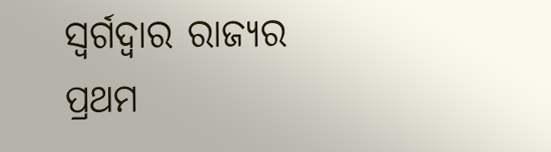ସ୍ୱର୍ଗଦ୍ୱାର ରାଜ୍ୟର ପ୍ରଥମ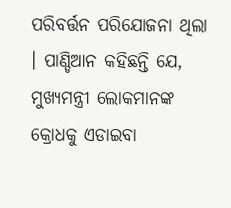ପରିବର୍ତ୍ତନ ପରିଯୋଜନା ଥିଲା । ପାଣ୍ଡିଆନ କହିଛନ୍ତି ଯେ, ମୁଖ୍ୟମନ୍ତ୍ରୀ ଲୋକମାନଙ୍କ କ୍ରୋଧକୁ ଏଡାଇବା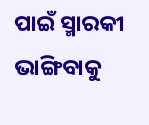ପାଇଁ ସ୍ମାରକୀ ଭାଙ୍ଗିବାକୁ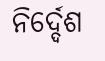ନିର୍ଦ୍ଦେଶ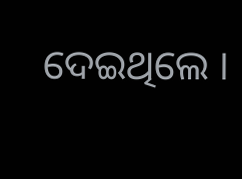ଦେଇଥିଲେ ।